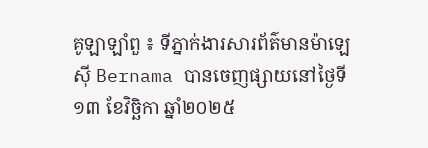គូឡាឡាំពួ ៖ ទីភ្នាក់ងារសារព័ត៌មានម៉ាឡេស៊ី Bernama បានចេញផ្សាយនៅថ្ងៃទី១៣ ខែវិច្ឆិកា ឆ្នាំ២០២៥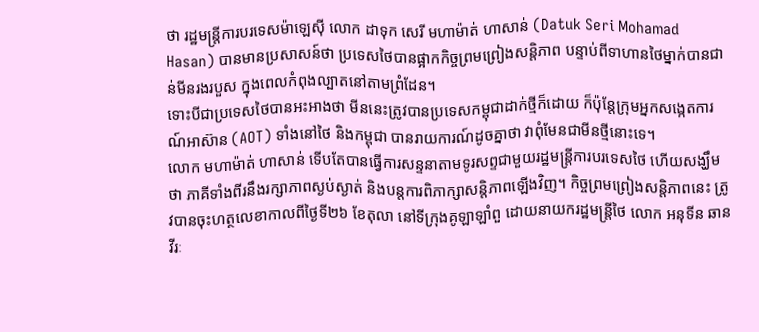ថា រដ្ឋមន្ត្រីការបរទេសម៉ាឡេស៊ី លោក ដាទុក សេរី មហាម៉ាត់ ហាសាន់ (Datuk Seri Mohamad Hasan) បានមានប្រសាសន៍ថា ប្រទេសថៃបានផ្អាកកិច្ចព្រមព្រៀងសន្តិភាព បន្ទាប់ពីទាហានថៃម្នាក់បានជាន់មីនរងរបួស ក្នុងពេលកំពុងល្បាតនៅតាមព្រំដែន។
ទោះបីជាប្រទេសថៃបានអះអាងថា មីននេះត្រូវបានប្រទេសកម្ពុជាដាក់ថ្មីក៏ដោយ ក៏ប៉ុន្តែក្រុមអ្នកសង្កេតការណ៍អាស៊ាន (AOT) ទាំងនៅថៃ និងកម្ពុជា បានរាយការណ៍ដូចគ្នាថា វាពុំមែនជាមីនថ្មីនោះទេ។
លោក មហាម៉ាត់ ហាសាន់ ទើបតែបានធ្វើការសន្ទនាតាមទូរសព្ទជាមួយរដ្ឋមន្ត្រីការបរទេសថៃ ហើយសង្ឃឹមថា ភាគីទាំងពីរនឹងរក្សាភាពស្ងប់ស្ងាត់ និងបន្តការពិភាក្សាសន្តិភាពឡើងវិញ។ កិច្ចព្រមព្រៀងសន្តិភាពនេះ ត្រូវបានចុះហត្ថលេខាកាលពីថ្ងៃទី២៦ ខែតុលា នៅទីក្រុងគូឡាឡាំពួ ដោយនាយករដ្ឋមន្ត្រីថៃ លោក អនុទីន ឆានវីរៈ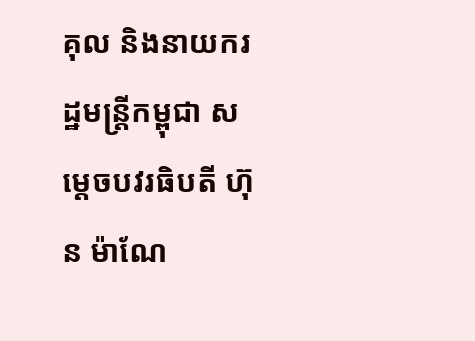គុល និងនាយករដ្ឋមន្ត្រីកម្ពុជា សម្តេចបវរធិបតី ហ៊ុន ម៉ាណែ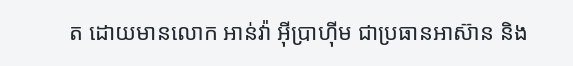ត ដោយមានលោក អាន់វ៉ា អ៊ីប្រាហ៊ីម ជាប្រធានអាស៊ាន និង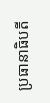ប្រធានាធិបតី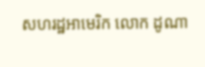សហរដ្ឋអាមេរិក លោក ដូណា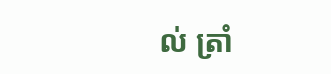ល់ ត្រាំ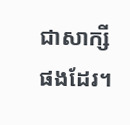ជាសាក្សីផងដែរ។